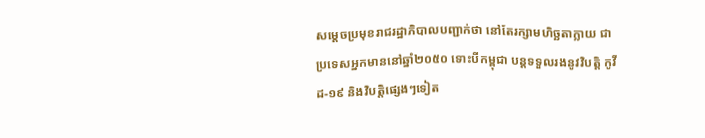សម្ដេចប្រមុខរាជរដ្ឋាភិបាលបញ្ជាក់ថា នៅតែរក្សាមហិច្ឆតាក្លាយ ជា ប្រទេសអ្នកមាននៅឆ្នាំ២០៥០ ទោះបីកម្ពុជា បន្ដទទួលរងនូវវិបត្តិ កូវីដ-១៩ និងវិបត្តិផ្សេងៗទៀត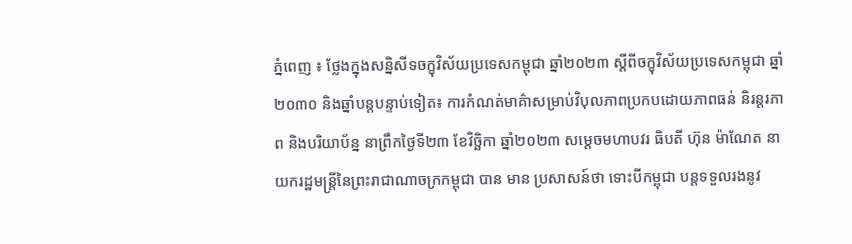ភ្នំពេញ ៖ ថ្លែងក្នុងសន្និសីទចក្ខុវិស័យប្រទេសកម្ពុជា ឆ្នាំ២០២៣ ស្តីពីចក្ខុវិស័យប្រទេសកម្ពុជា ឆ្នាំ២០៣០ និងឆ្នាំបន្តបន្ទាប់ទៀត៖ ការកំណត់មាគ៌ាសម្រាប់វិបុលភាពប្រកបដោយភាពធន់ និរន្តរភាព និងបរិយាប័ន្ន នាព្រឹកថ្ងៃទី២៣ ខែវិច្ឆិកា ឆ្នាំ២០២៣ សម្តេចមហាបវរ ធិបតី ហ៊ុន ម៉ាណែត នាយករដ្ឋមន្ត្រីនៃព្រះរាជាណាចក្រកម្ពុជា បាន មាន ប្រសាសន៍ថា ទោះបីកម្ពុជា បន្ដទទួលរងនូវ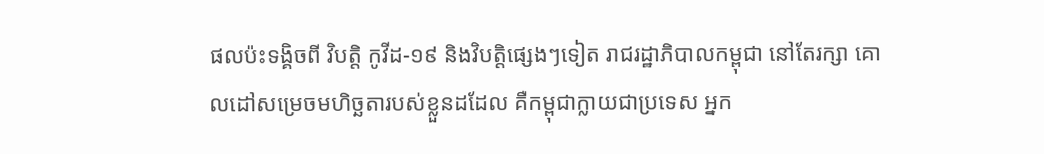ផលប៉ះទង្គិចពី វិបត្តិ កូវីដ-១៩ និងវិបត្តិផ្សេងៗទៀត រាជរដ្ឋាភិបាលកម្ពុជា នៅតែរក្សា គោលដៅសម្រេចមហិច្ឆតារបស់ខ្លួនដដែល គឺកម្ពុជាក្លាយជាប្រទេស អ្នក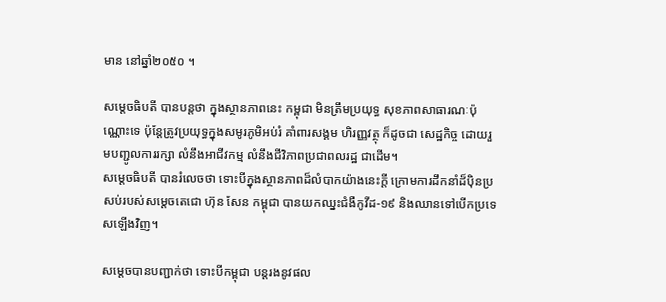មាន នៅឆ្នាំ២០៥០ ។

សម្ដេចធិបតី បានបន្តថា ក្នុងស្ថានភាពនេះ កម្ពុជា មិនត្រឹមប្រយុទ្ធ សុខភាពសាធារណៈប៉ុណ្ណោះទេ ប៉ុន្ដែត្រូវប្រយុទ្ធក្នុងសមូរភូមិអប់រំ គាំពារសង្គម ហិរញ្ញវត្ថុ ក៏ដូចជា សេដ្ឋកិច្ច ដោយរួមបញ្ជូលការរក្សា លំនឹងអាជីវកម្ម លំនឹងជីវិភាពប្រជាពលរដ្ឋ ជាដើម។
សម្ដេចធិបតី បានរំលេចថា ទោះបីក្នុងស្ថានភាពដ៏លំបាកយ៉ាងនេះក្ដី ក្រោមការដឹកនាំដ៏ប៉ិនប្រសប់របស់សម្ដេចតេជោ ហ៊ុន សែន កម្ពុជា បានយកឈ្នះជំងឺកូវីដ-១៩ និងឈានទៅបើកប្រទេសឡើងវិញ។

សម្ដេចបានបញ្ជាក់ថា ទោះបីកម្ពុជា បន្ដរងនូវផល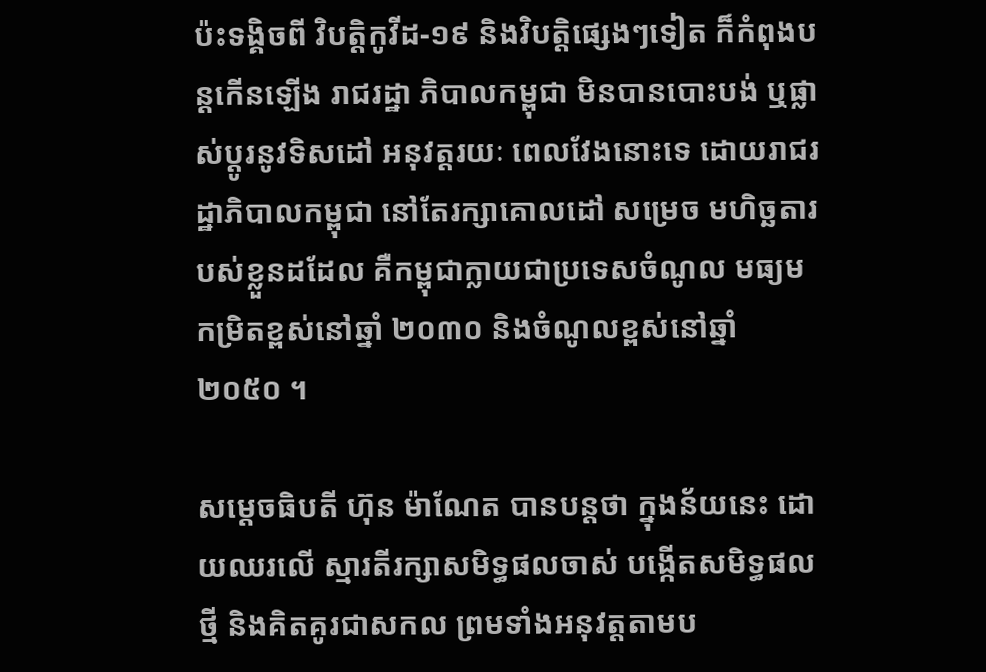ប៉ះទង្គិចពី វិបត្តិកូវីដ-១៩ និងវិបត្តិផ្សេងៗទៀត ក៏កំពុងបន្ដកើនឡើង រាជរដ្ឋា ភិបាលកម្ពុជា មិនបានបោះបង់ ឬផ្លាស់ប្ដូរនូវទិសដៅ អនុវត្តរយៈ ពេលវែងនោះទេ ដោយរាជរដ្ឋាភិបាលកម្ពុជា នៅតែរក្សាគោលដៅ សម្រេច មហិច្ឆតារបស់ខ្លួនដដែល គឺកម្ពុជាក្លាយជាប្រទេសចំណូល មធ្យមកម្រិតខ្ពស់នៅឆ្នាំ ២០៣០ និងចំណូលខ្ពស់នៅឆ្នាំ ២០៥០ ។

សម្ដេចធិបតី ហ៊ុន ម៉ាណែត បានបន្ដថា ក្នុងន័យនេះ ដោយឈរលើ ស្មារតីរក្សាសមិទ្ធផលចាស់ បង្កើតសមិទ្ធផលថ្មី និងគិតគូរជាសកល ព្រមទាំងអនុវត្តតាមប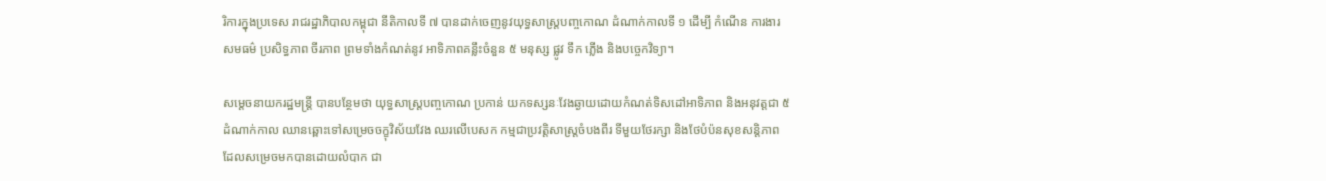រិការក្នុងប្រទេស រាជរដ្ឋាភិបាលកម្ពុជា នីតិកាលទី ៧ បានដាក់ចេញនូវយុទ្ធសាស្រ្ដបញ្ចកោណ ដំណាក់កាលទី ១ ដើម្បី កំណើន ការងារ សមធម៌ ប្រសិទ្ធភាព ចីរភាព ព្រមទាំងកំណត់នូវ អាទិភាពគន្លឹះចំនួន ៥ មនុស្ស ផ្លូវ ទឹក ភ្លើង និងបច្ចេកវិទ្យា។

សម្ដេចនាយករដ្ឋមន្ត្រី បានបន្ថែមថា យុទ្ធសាស្រ្ដបញ្ចកោណ ប្រកាន់ យកទស្សនៈវែងឆ្ងាយដោយកំណត់ទិសដៅអាទិភាព និងអនុវត្តជា ៥ដំណាក់កាល ឈានឆ្ពោះទៅសម្រេចចក្ខុវិស័យវែង ឈរលើបេសក កម្មជាប្រវត្តិសាស្រ្ដចំបងពីរ ទីមួយថែរក្សា និងថែបំប៉នសុខសន្តិភាព ដែលសម្រេចមកបានដោយលំបាក ជា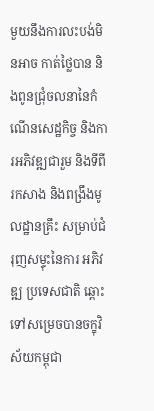មួយនឹងការលះបង់មិនអាច កាត់ថ្លៃបាន និងពូនជ្រុំចលនានៃកំណើនសេដ្ឋកិច្ច និងការអភិវឌ្ឍជារួម និងទីពីរកសាង និងពង្រឹងមូលដ្ឋានគ្រឹះ សម្រាប់ជំរុញសម្ទុះនៃការ អភិវឌ្ឍ ប្រទេសជាតិ ឆ្ពោះទៅសម្រេចបានចក្ខុវិស័យកម្ពុជា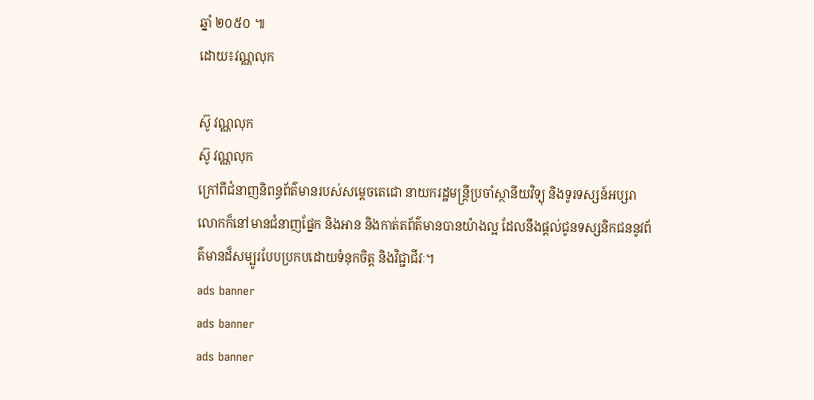ឆ្នាំ ២០៥០ ៕
ដោយ៖វណ្ណលុក

ស៊ូ វណ្ណលុក
ស៊ូ វណ្ណលុក
ក្រៅពីជំនាញនិពន្ធព័ត៌មានរបស់សម្ដេចតេជោ នាយករដ្ឋមន្ត្រីប្រចាំស្ថានីយវិទ្យុ និងទូរទស្សន៍អប្សរា លោកក៏នៅមានជំនាញផ្នែក និងអាន និងកាត់តព័ត៌មានបានយ៉ាងល្អ ដែលនឹងផ្ដល់ជូនទស្សនិកជននូវព័ត៌មានដ៏សម្បូរបែបប្រកបដោយទំនុកចិត្ត និងវិជ្ជាជីវៈ។
ads banner
ads banner
ads banner